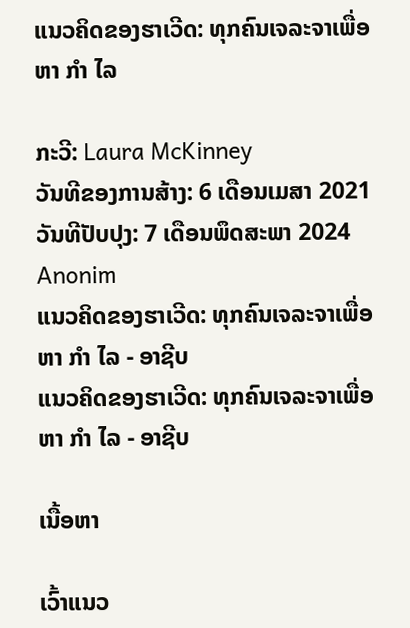ແນວຄິດຂອງຮາເວີດ: ທຸກຄົນເຈລະຈາເພື່ອຫາ ກຳ ໄລ

ກະວີ: Laura McKinney
ວັນທີຂອງການສ້າງ: 6 ເດືອນເມສາ 2021
ວັນທີປັບປຸງ: 7 ເດືອນພຶດສະພາ 2024
Anonim
ແນວຄິດຂອງຮາເວີດ: ທຸກຄົນເຈລະຈາເພື່ອຫາ ກຳ ໄລ - ອາຊີບ
ແນວຄິດຂອງຮາເວີດ: ທຸກຄົນເຈລະຈາເພື່ອຫາ ກຳ ໄລ - ອາຊີບ

ເນື້ອຫາ

ເວົ້າແນວ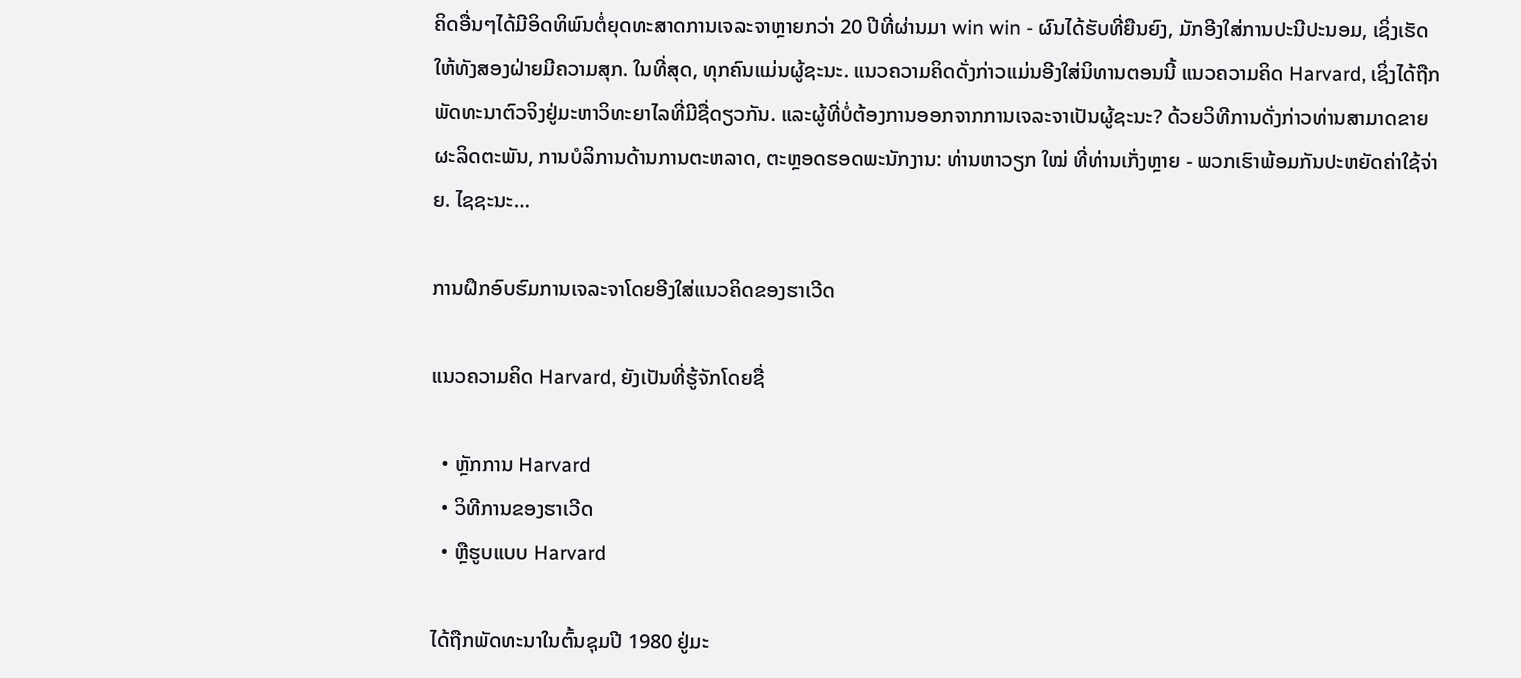ຄິດອື່ນໆໄດ້ມີອິດທິພົນຕໍ່ຍຸດທະສາດການເຈລະຈາຫຼາຍກວ່າ 20 ປີທີ່ຜ່ານມາ win win - ຜົນໄດ້ຮັບທີ່ຍືນຍົງ, ມັກອີງໃສ່ການປະນີປະນອມ, ເຊິ່ງເຮັດໃຫ້ທັງສອງຝ່າຍມີຄວາມສຸກ. ໃນທີ່ສຸດ, ທຸກຄົນແມ່ນຜູ້ຊະນະ. ແນວຄວາມຄິດດັ່ງກ່າວແມ່ນອີງໃສ່ນິທານຕອນນີ້ ແນວຄວາມຄິດ Harvard, ເຊິ່ງໄດ້ຖືກພັດທະນາຕົວຈິງຢູ່ມະຫາວິທະຍາໄລທີ່ມີຊື່ດຽວກັນ. ແລະຜູ້ທີ່ບໍ່ຕ້ອງການອອກຈາກການເຈລະຈາເປັນຜູ້ຊະນະ? ດ້ວຍວິທີການດັ່ງກ່າວທ່ານສາມາດຂາຍຜະລິດຕະພັນ, ການບໍລິການດ້ານການຕະຫລາດ, ຕະຫຼອດຮອດພະນັກງານ: ທ່ານຫາວຽກ ໃໝ່ ທີ່ທ່ານເກັ່ງຫຼາຍ - ພວກເຮົາພ້ອມກັນປະຫຍັດຄ່າໃຊ້ຈ່າຍ. ໄຊຊະນະ…

ການຝຶກອົບຮົມການເຈລະຈາໂດຍອີງໃສ່ແນວຄິດຂອງຮາເວີດ

ແນວຄວາມຄິດ Harvard, ຍັງເປັນທີ່ຮູ້ຈັກໂດຍຊື່

  • ຫຼັກການ Harvard
  • ວິທີການຂອງຮາເວີດ
  • ຫຼືຮູບແບບ Harvard

ໄດ້ຖືກພັດທະນາໃນຕົ້ນຊຸມປີ 1980 ຢູ່ມະ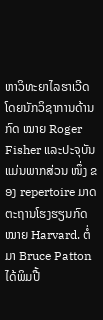ຫາວິທະຍາໄລຮາເວີດໂດຍນັກວິຊາການດ້ານກົດ ໝາຍ Roger Fisher ແລະປະຈຸບັນແມ່ນພາກສ່ວນ ໜຶ່ງ ຂອງ repertoire ມາດຕະຖານໂຮງຮຽນກົດ ໝາຍ Harvard. ຕໍ່ມາ Bruce Patton ໄດ້ພິມປື້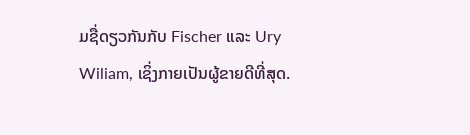ມຊື່ດຽວກັນກັບ Fischer ແລະ Ury Wiliam, ເຊິ່ງກາຍເປັນຜູ້ຂາຍດີທີ່ສຸດ.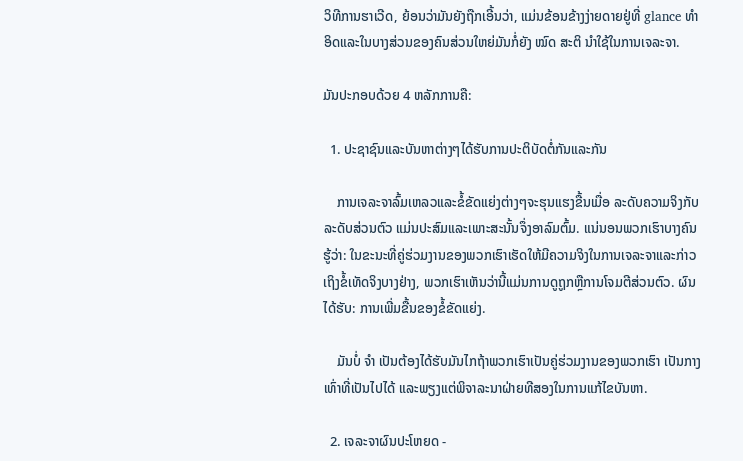ວິທີການຮາເວີດ, ຍ້ອນວ່າມັນຍັງຖືກເອີ້ນວ່າ, ແມ່ນຂ້ອນຂ້າງງ່າຍດາຍຢູ່ທີ່ glance ທຳ ອິດແລະໃນບາງສ່ວນຂອງຄົນສ່ວນໃຫຍ່ມັນກໍ່ຍັງ ໝົດ ສະຕິ ນໍາໃຊ້ໃນການເຈລະຈາ.

ມັນປະກອບດ້ວຍ 4 ຫລັກການຄື:

  1. ປະຊາຊົນແລະບັນຫາຕ່າງໆໄດ້ຮັບການປະຕິບັດຕໍ່ກັນແລະກັນ

    ການເຈລະຈາລົ້ມເຫລວແລະຂໍ້ຂັດແຍ່ງຕ່າງໆຈະຮຸນແຮງຂື້ນເມື່ອ ລະດັບຄວາມຈິງກັບລະດັບສ່ວນຕົວ ແມ່ນປະສົມແລະເພາະສະນັ້ນຈຶ່ງອາລົມຕົ້ມ. ແນ່ນອນພວກເຮົາບາງຄົນຮູ້ວ່າ: ໃນຂະນະທີ່ຄູ່ຮ່ວມງານຂອງພວກເຮົາເຮັດໃຫ້ມີຄວາມຈິງໃນການເຈລະຈາແລະກ່າວເຖິງຂໍ້ເທັດຈິງບາງຢ່າງ, ພວກເຮົາເຫັນວ່ານີ້ແມ່ນການດູຖູກຫຼືການໂຈມຕີສ່ວນຕົວ. ຜົນໄດ້ຮັບ: ການເພີ່ມຂື້ນຂອງຂໍ້ຂັດແຍ່ງ.

    ມັນບໍ່ ຈຳ ເປັນຕ້ອງໄດ້ຮັບມັນໄກຖ້າພວກເຮົາເປັນຄູ່ຮ່ວມງານຂອງພວກເຮົາ ເປັນກາງເທົ່າທີ່ເປັນໄປໄດ້ ແລະພຽງແຕ່ພິຈາລະນາຝ່າຍທີສອງໃນການແກ້ໄຂບັນຫາ.

  2. ເຈລະຈາຜົນປະໂຫຍດ -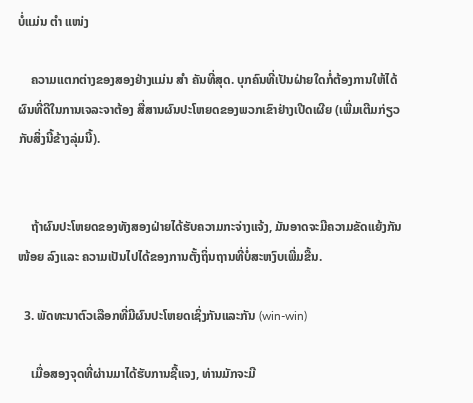ບໍ່ແມ່ນ ຕຳ ແໜ່ງ

    ຄວາມແຕກຕ່າງຂອງສອງຢ່າງແມ່ນ ສຳ ຄັນທີ່ສຸດ. ບຸກຄົນທີ່ເປັນຝ່າຍໃດກໍ່ຕ້ອງການໃຫ້ໄດ້ຜົນທີ່ດີໃນການເຈລະຈາຕ້ອງ ສື່ສານຜົນປະໂຫຍດຂອງພວກເຂົາຢ່າງເປີດເຜີຍ (ເພີ່ມເຕີມກ່ຽວກັບສິ່ງນີ້ຂ້າງລຸ່ມນີ້).


    ຖ້າຜົນປະໂຫຍດຂອງທັງສອງຝ່າຍໄດ້ຮັບຄວາມກະຈ່າງແຈ້ງ, ມັນອາດຈະມີຄວາມຂັດແຍ້ງກັນ ໜ້ອຍ ລົງແລະ ຄວາມເປັນໄປໄດ້ຂອງການຕັ້ງຖິ່ນຖານທີ່ບໍ່ສະຫງົບເພີ່ມຂື້ນ.

  3. ພັດທະນາຕົວເລືອກທີ່ມີຜົນປະໂຫຍດເຊິ່ງກັນແລະກັນ (win-win)

    ເມື່ອສອງຈຸດທີ່ຜ່ານມາໄດ້ຮັບການຊີ້ແຈງ, ທ່ານມັກຈະມີ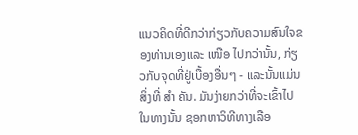ແນວຄິດທີ່ດີກວ່າກ່ຽວກັບຄວາມສົນໃຈຂອງທ່ານເອງແລະ ເໜືອ ໄປກວ່ານັ້ນ, ກ່ຽວກັບຈຸດທີ່ຢູ່ເບື້ອງອື່ນໆ - ແລະນັ້ນແມ່ນສິ່ງທີ່ ສຳ ຄັນ. ມັນງ່າຍກວ່າທີ່ຈະເຂົ້າໄປໃນທາງນັ້ນ ຊອກຫາວິທີທາງເລືອ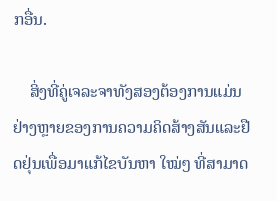ກອື່ນ.

    ສິ່ງທີ່ຄູ່ເຈລະຈາທັງສອງຕ້ອງການແມ່ນ ຢ່າງຫຼາຍຂອງການຄວາມຄິດສ້າງສັນແລະຢືດຢຸ່ນເພື່ອມາແກ້ໄຂບັນຫາ ໃໝ່ໆ ທີ່ສາມາດ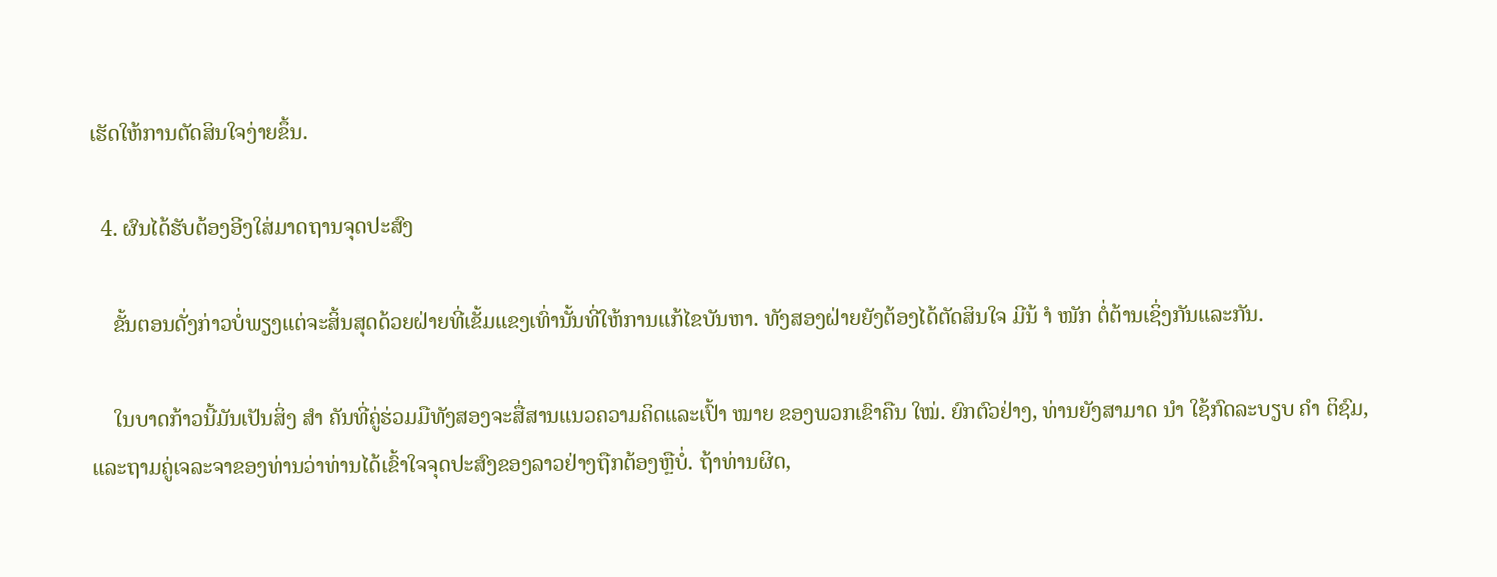ເຮັດໃຫ້ການຕັດສິນໃຈງ່າຍຂຶ້ນ.

  4. ຜົນໄດ້ຮັບຕ້ອງອີງໃສ່ມາດຖານຈຸດປະສົງ

    ຂັ້ນຕອນດັ່ງກ່າວບໍ່ພຽງແຕ່ຈະສິ້ນສຸດດ້ວຍຝ່າຍທີ່ເຂັ້ມແຂງເທົ່ານັ້ນທີ່ໃຫ້ການແກ້ໄຂບັນຫາ. ທັງສອງຝ່າຍຍັງຕ້ອງໄດ້ຕັດສິນໃຈ ມີນ້ ຳ ໜັກ ຕໍ່ຕ້ານເຊິ່ງກັນແລະກັນ.

    ໃນບາດກ້າວນີ້ມັນເປັນສິ່ງ ສຳ ຄັນທີ່ຄູ່ຮ່ວມມືທັງສອງຈະສື່ສານແນວຄວາມຄິດແລະເປົ້າ ໝາຍ ຂອງພວກເຂົາຄືນ ໃໝ່. ຍົກຕົວຢ່າງ, ທ່ານຍັງສາມາດ ນຳ ໃຊ້ກົດລະບຽບ ຄຳ ຕິຊົມ, ແລະຖາມຄູ່ເຈລະຈາຂອງທ່ານວ່າທ່ານໄດ້ເຂົ້າໃຈຈຸດປະສົງຂອງລາວຢ່າງຖືກຕ້ອງຫຼືບໍ່. ຖ້າທ່ານຜິດ,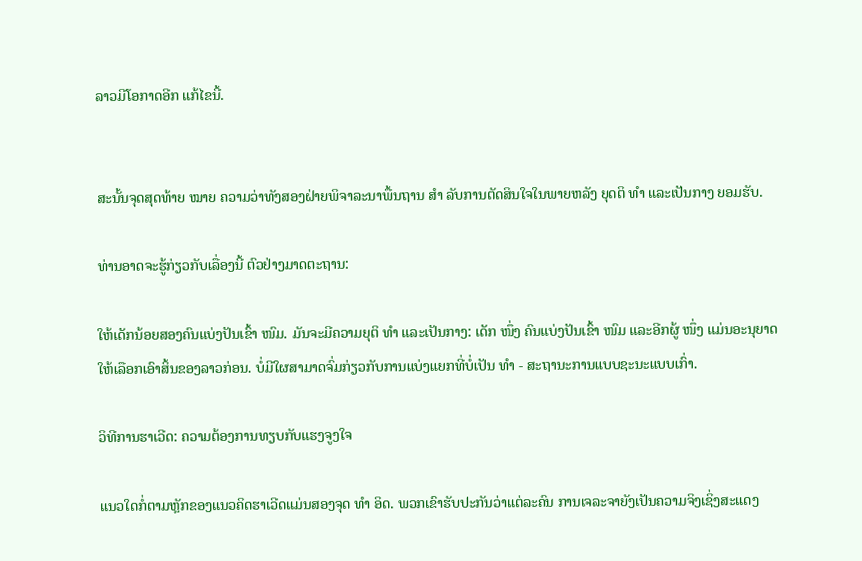ລາວມີໂອກາດອີກ ແກ້ໄຂນີ້.


ສະນັ້ນຈຸດສຸດທ້າຍ ໝາຍ ຄວາມວ່າທັງສອງຝ່າຍພິຈາລະນາພື້ນຖານ ສຳ ລັບການຕັດສິນໃຈໃນພາຍຫລັງ ຍຸດຕິ ທຳ ແລະເປັນກາງ ຍອມຮັບ.

ທ່ານອາດຈະຮູ້ກ່ຽວກັບເລື່ອງນີ້ ຕົວຢ່າງມາດຕະຖານ:

ໃຫ້ເດັກນ້ອຍສອງຄົນແບ່ງປັນເຂົ້າ ໜົມ. ມັນຈະມີຄວາມຍຸຕິ ທຳ ແລະເປັນກາງ: ເດັກ ໜຶ່ງ ຄົນແບ່ງປັນເຂົ້າ ໜົມ ແລະອີກຜູ້ ໜຶ່ງ ແມ່ນອະນຸຍາດໃຫ້ເລືອກເອົາສິ້ນຂອງລາວກ່ອນ. ບໍ່ມີໃຜສາມາດຈົ່ມກ່ຽວກັບການແບ່ງແຍກທີ່ບໍ່ເປັນ ທຳ - ສະຖານະການແບບຊະນະແບບເກົ່າ.

ວິທີການຮາເວີດ: ຄວາມຕ້ອງການທຽບກັບແຮງຈູງໃຈ

ແນວໃດກໍ່ຕາມຫຼັກຂອງແນວຄິດຮາເວີດແມ່ນສອງຈຸດ ທຳ ອິດ. ພວກເຂົາຮັບປະກັນວ່າແຕ່ລະຄົນ ການເຈລະຈາຍັງເປັນຄວາມຈິງເຊິ່ງສະແດງ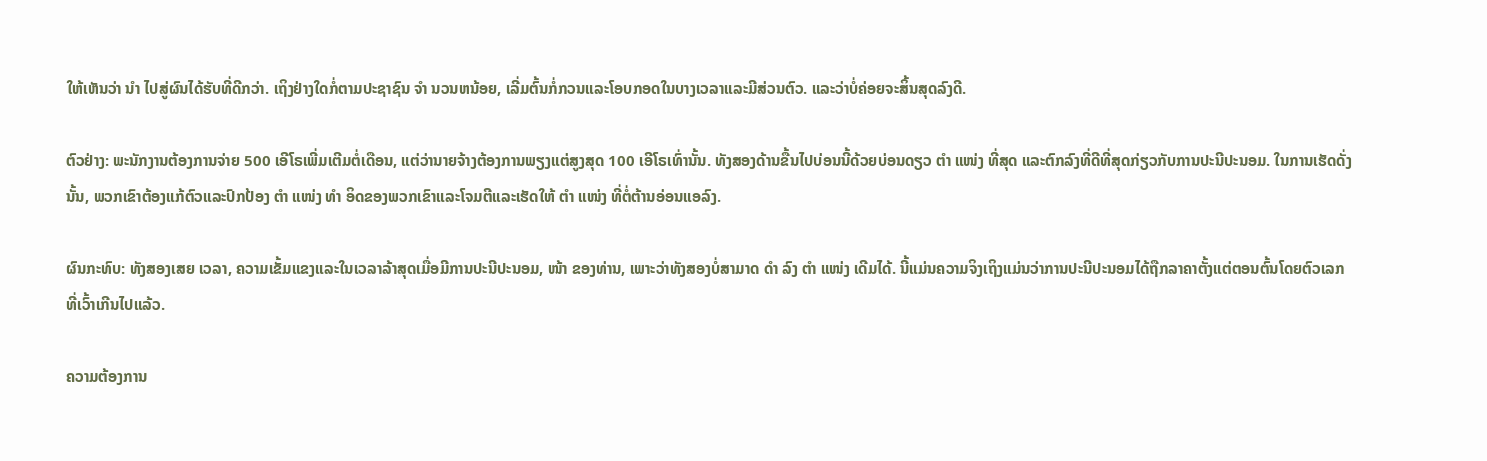ໃຫ້ເຫັນວ່າ ນຳ ໄປສູ່ຜົນໄດ້ຮັບທີ່ດີກວ່າ. ເຖິງຢ່າງໃດກໍ່ຕາມປະຊາຊົນ ຈຳ ນວນຫນ້ອຍ, ເລີ່ມຕົ້ນກໍ່ກວນແລະໂອບກອດໃນບາງເວລາແລະມີສ່ວນຕົວ. ແລະວ່າບໍ່ຄ່ອຍຈະສິ້ນສຸດລົງດີ.

ຕົວຢ່າງ: ພະນັກງານຕ້ອງການຈ່າຍ 500 ເອີໂຣເພີ່ມເຕີມຕໍ່ເດືອນ, ແຕ່ວ່ານາຍຈ້າງຕ້ອງການພຽງແຕ່ສູງສຸດ 100 ເອີໂຣເທົ່ານັ້ນ. ທັງສອງດ້ານຂື້ນໄປບ່ອນນີ້ດ້ວຍບ່ອນດຽວ ຕຳ ແໜ່ງ ທີ່ສຸດ ແລະຕົກລົງທີ່ດີທີ່ສຸດກ່ຽວກັບການປະນີປະນອມ. ໃນການເຮັດດັ່ງນັ້ນ, ພວກເຂົາຕ້ອງແກ້ຕົວແລະປົກປ້ອງ ຕຳ ແໜ່ງ ທຳ ອິດຂອງພວກເຂົາແລະໂຈມຕີແລະເຮັດໃຫ້ ຕຳ ແໜ່ງ ທີ່ຕໍ່ຕ້ານອ່ອນແອລົງ.

ຜົນກະທົບ: ທັງສອງເສຍ ເວລາ, ຄວາມເຂັ້ມແຂງແລະໃນເວລາລ້າສຸດເມື່ອມີການປະນີປະນອມ, ໜ້າ ຂອງທ່ານ, ເພາະວ່າທັງສອງບໍ່ສາມາດ ດຳ ລົງ ຕຳ ແໜ່ງ ເດີມໄດ້. ນີ້ແມ່ນຄວາມຈິງເຖິງແມ່ນວ່າການປະນີປະນອມໄດ້ຖືກລາຄາຕັ້ງແຕ່ຕອນຕົ້ນໂດຍຕົວເລກທີ່ເວົ້າເກີນໄປແລ້ວ.

ຄວາມຕ້ອງການ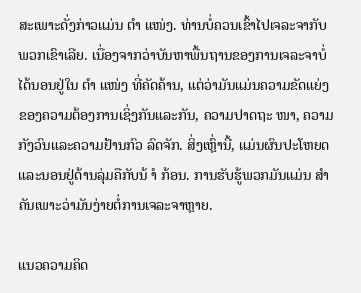ສະເພາະດັ່ງກ່າວແມ່ນ ຕຳ ແໜ່ງ. ທ່ານບໍ່ຄວນເຂົ້າໄປເຈລະຈາກັບພວກເຂົາເລີຍ. ເນື່ອງຈາກວ່າບັນຫາພື້ນຖານຂອງການເຈລະຈາບໍ່ໄດ້ນອນຢູ່ໃນ ຕຳ ແໜ່ງ ທີ່ຄັດຄ້ານ, ແຕ່ວ່າມັນແມ່ນຄວາມຂັດແຍ່ງຂອງຄວາມຕ້ອງການເຊິ່ງກັນແລະກັນ, ຄວາມປາດຖະ ໜາ, ຄວາມກັງວົນແລະຄວາມຢ້ານກົວ ລົດຈັກ. ສິ່ງເຫຼົ່ານີ້, ແມ່ນຜົນປະໂຫຍດແລະນອນຢູ່ດ້ານລຸ່ມຄືກັບນ້ ຳ ກ້ອນ. ການຮັບຮູ້ພວກມັນແມ່ນ ສຳ ຄັນເພາະວ່າມັນງ່າຍຕໍ່ການເຈລະຈາຫຼາຍ.

ແນວຄວາມຄິດ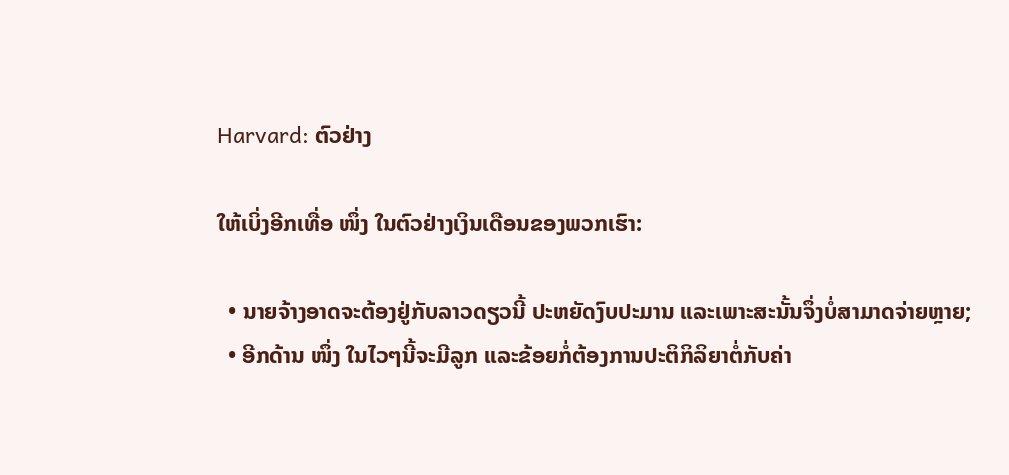Harvard: ຕົວຢ່າງ

ໃຫ້ເບິ່ງອີກເທື່ອ ໜຶ່ງ ໃນຕົວຢ່າງເງິນເດືອນຂອງພວກເຮົາ:

  • ນາຍຈ້າງອາດຈະຕ້ອງຢູ່ກັບລາວດຽວນີ້ ປະຫຍັດງົບປະມານ ແລະເພາະສະນັ້ນຈຶ່ງບໍ່ສາມາດຈ່າຍຫຼາຍ;
  • ອີກດ້ານ ໜຶ່ງ ໃນໄວໆນີ້ຈະມີລູກ ແລະຂ້ອຍກໍ່ຕ້ອງການປະຕິກິລິຍາຕໍ່ກັບຄ່າ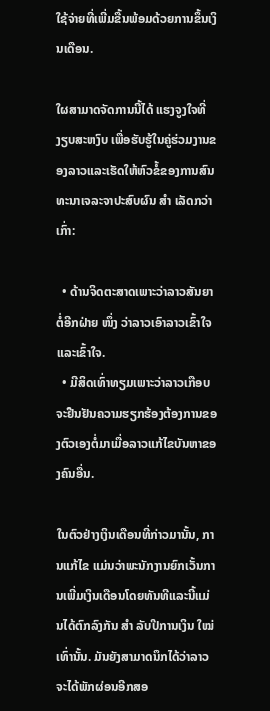ໃຊ້ຈ່າຍທີ່ເພີ່ມຂື້ນພ້ອມດ້ວຍການຂຶ້ນເງິນເດືອນ.

ໃຜສາມາດຈັດການນີ້ໄດ້ ແຮງຈູງໃຈທີ່ງຽບສະຫງົບ ເພື່ອຮັບຮູ້ໃນຄູ່ຮ່ວມງານຂອງລາວແລະເຮັດໃຫ້ຫົວຂໍ້ຂອງການສົນທະນາເຈລະຈາປະສົບຜົນ ສຳ ເລັດກວ່າເກົ່າ:

  • ດ້ານຈິດຕະສາດເພາະວ່າລາວສັນຍາຕໍ່ອີກຝ່າຍ ໜຶ່ງ ວ່າລາວເອົາລາວເຂົ້າໃຈແລະເຂົ້າໃຈ.
  • ມີສິດເທົ່າທຽມເພາະວ່າລາວເກືອບຈະຢືນຢັນຄວາມຮຽກຮ້ອງຕ້ອງການຂອງຕົວເອງຕໍ່ມາເມື່ອລາວແກ້ໄຂບັນຫາຂອງຄົນອື່ນ.

ໃນຕົວຢ່າງເງິນເດືອນທີ່ກ່າວມານັ້ນ, ການແກ້ໄຂ ແມ່ນວ່າພະນັກງານຍົກເວັ້ນການເພີ່ມເງິນເດືອນໂດຍທັນທີແລະນີ້ແມ່ນໄດ້ຕົກລົງກັນ ສຳ ລັບປີການເງິນ ໃໝ່ ເທົ່ານັ້ນ. ມັນຍັງສາມາດນຶກໄດ້ວ່າລາວຈະໄດ້ພັກຜ່ອນອີກສອ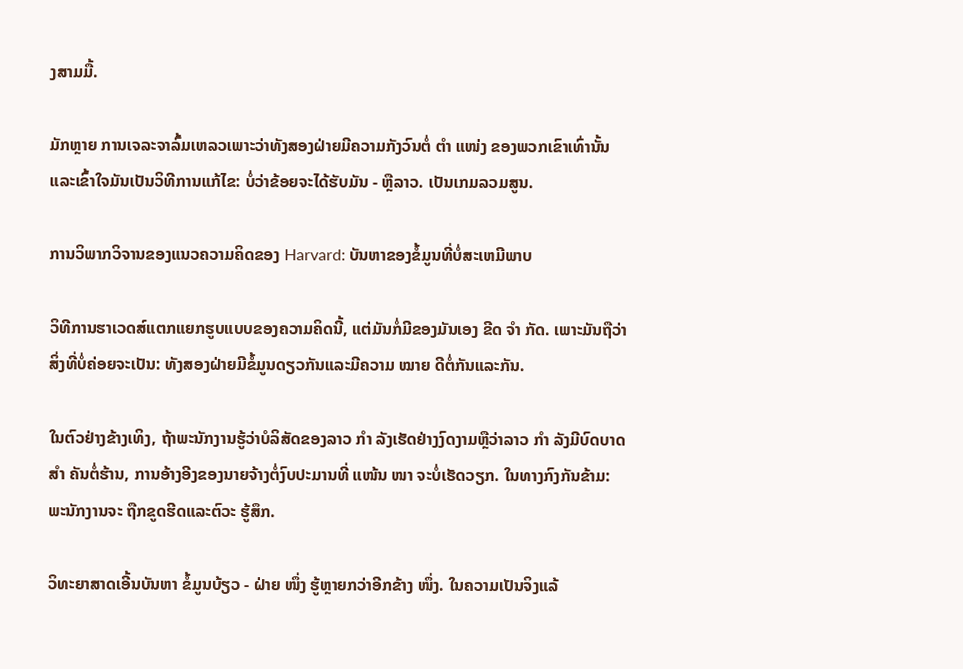ງສາມມື້.

ມັກຫຼາຍ ການເຈລະຈາລົ້ມເຫລວເພາະວ່າທັງສອງຝ່າຍມີຄວາມກັງວົນຕໍ່ ຕຳ ແໜ່ງ ຂອງພວກເຂົາເທົ່ານັ້ນແລະເຂົ້າໃຈມັນເປັນວິທີການແກ້ໄຂ: ບໍ່ວ່າຂ້ອຍຈະໄດ້ຮັບມັນ - ຫຼືລາວ. ເປັນເກມລວມສູນ.

ການວິພາກວິຈານຂອງແນວຄວາມຄິດຂອງ Harvard: ບັນຫາຂອງຂໍ້ມູນທີ່ບໍ່ສະເຫມີພາບ

ວິທີການຮາເວດສ໌ແຕກແຍກຮູບແບບຂອງຄວາມຄິດນີ້, ແຕ່ມັນກໍ່ມີຂອງມັນເອງ ຂີດ ຈຳ ກັດ. ເພາະມັນຖືວ່າສິ່ງທີ່ບໍ່ຄ່ອຍຈະເປັນ: ທັງສອງຝ່າຍມີຂໍ້ມູນດຽວກັນແລະມີຄວາມ ໝາຍ ດີຕໍ່ກັນແລະກັນ.

ໃນຕົວຢ່າງຂ້າງເທິງ, ຖ້າພະນັກງານຮູ້ວ່າບໍລິສັດຂອງລາວ ກຳ ລັງເຮັດຢ່າງງົດງາມຫຼືວ່າລາວ ກຳ ລັງມີບົດບາດ ສຳ ຄັນຕໍ່ຮ້ານ, ການອ້າງອີງຂອງນາຍຈ້າງຕໍ່ງົບປະມານທີ່ ແໜ້ນ ໜາ ຈະບໍ່ເຮັດວຽກ. ໃນທາງກົງກັນຂ້າມ: ພະນັກງານຈະ ຖືກຂູດຮີດແລະຕົວະ ຮູ້ສຶກ.

ວິທະຍາສາດເອີ້ນບັນຫາ ຂໍ້ມູນບ້ຽວ - ຝ່າຍ ໜຶ່ງ ຮູ້ຫຼາຍກວ່າອີກຂ້າງ ໜຶ່ງ. ໃນຄວາມເປັນຈິງແລ້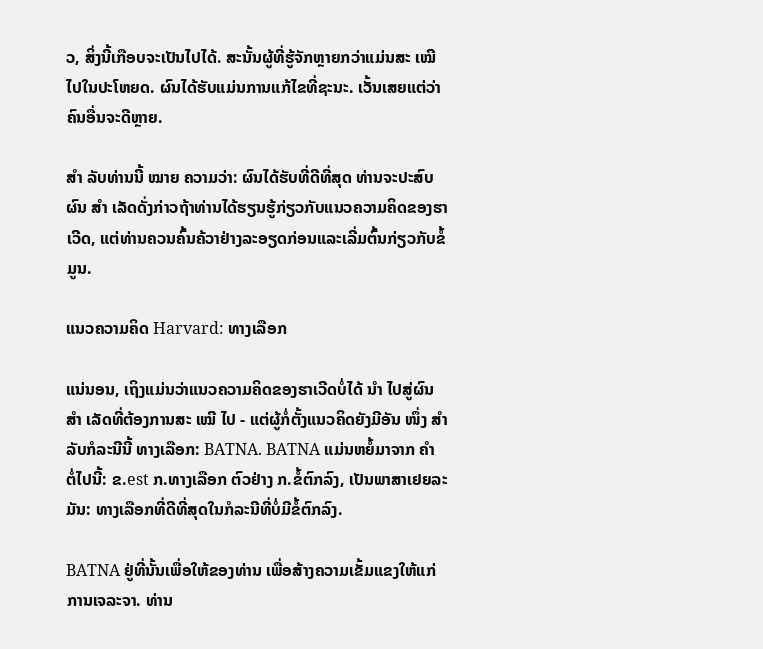ວ, ສິ່ງນີ້ເກືອບຈະເປັນໄປໄດ້. ສະນັ້ນຜູ້ທີ່ຮູ້ຈັກຫຼາຍກວ່າແມ່ນສະ ເໝີ ໄປໃນປະໂຫຍດ. ຜົນໄດ້ຮັບແມ່ນການແກ້ໄຂທີ່ຊະນະ. ເວັ້ນເສຍແຕ່ວ່າຄົນອື່ນຈະດີຫຼາຍ.

ສຳ ລັບທ່ານນີ້ ໝາຍ ຄວາມວ່າ: ຜົນໄດ້ຮັບທີ່ດີທີ່ສຸດ ທ່ານຈະປະສົບຜົນ ສຳ ເລັດດັ່ງກ່າວຖ້າທ່ານໄດ້ຮຽນຮູ້ກ່ຽວກັບແນວຄວາມຄິດຂອງຮາເວີດ, ແຕ່ທ່ານຄວນຄົ້ນຄ້ວາຢ່າງລະອຽດກ່ອນແລະເລີ່ມຕົ້ນກ່ຽວກັບຂໍ້ມູນ.

ແນວຄວາມຄິດ Harvard: ທາງເລືອກ

ແນ່ນອນ, ເຖິງແມ່ນວ່າແນວຄວາມຄິດຂອງຮາເວີດບໍ່ໄດ້ ນຳ ໄປສູ່ຜົນ ສຳ ເລັດທີ່ຕ້ອງການສະ ເໝີ ໄປ - ແຕ່ຜູ້ກໍ່ຕັ້ງແນວຄິດຍັງມີອັນ ໜຶ່ງ ສຳ ລັບກໍລະນີນີ້ ທາງເລືອກ: BATNA. BATNA ແມ່ນຫຍໍ້ມາຈາກ ຄຳ ຕໍ່ໄປນີ້: ຂ.est ກ.ທາງເລືອກ ຕົວຢ່າງ ກ.ຂໍ້ຕົກລົງ, ເປັນພາສາເຢຍລະມັນ: ທາງເລືອກທີ່ດີທີ່ສຸດໃນກໍລະນີທີ່ບໍ່ມີຂໍ້ຕົກລົງ.

BATNA ຢູ່ທີ່ນັ້ນເພື່ອໃຫ້ຂອງທ່ານ ເພື່ອສ້າງຄວາມເຂັ້ມແຂງໃຫ້ແກ່ການເຈລະຈາ. ທ່ານ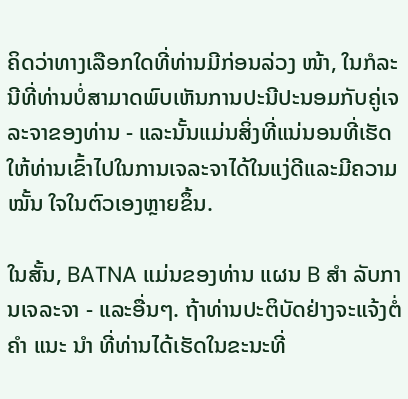ຄິດວ່າທາງເລືອກໃດທີ່ທ່ານມີກ່ອນລ່ວງ ໜ້າ, ໃນກໍລະນີທີ່ທ່ານບໍ່ສາມາດພົບເຫັນການປະນີປະນອມກັບຄູ່ເຈລະຈາຂອງທ່ານ - ແລະນັ້ນແມ່ນສິ່ງທີ່ແນ່ນອນທີ່ເຮັດໃຫ້ທ່ານເຂົ້າໄປໃນການເຈລະຈາໄດ້ໃນແງ່ດີແລະມີຄວາມ ໝັ້ນ ໃຈໃນຕົວເອງຫຼາຍຂຶ້ນ.

ໃນສັ້ນ, BATNA ແມ່ນຂອງທ່ານ ແຜນ B ສຳ ລັບການເຈລະຈາ - ແລະອື່ນໆ. ຖ້າທ່ານປະຕິບັດຢ່າງຈະແຈ້ງຕໍ່ ຄຳ ແນະ ນຳ ທີ່ທ່ານໄດ້ເຮັດໃນຂະນະທີ່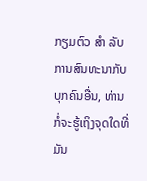ກຽມຕົວ ສຳ ລັບການສົນທະນາກັບບຸກຄົນອື່ນ, ທ່ານກໍ່ຈະຮູ້ເຖິງຈຸດໃດທີ່ມັນ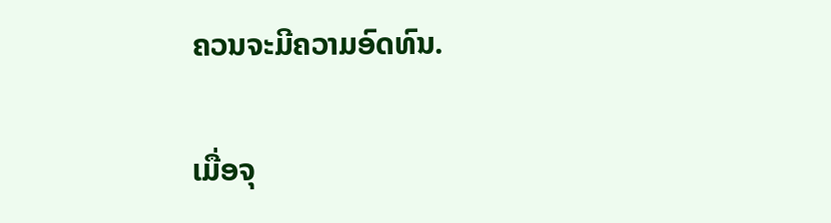ຄວນຈະມີຄວາມອົດທົນ.

ເມື່ອຈຸ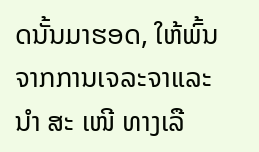ດນັ້ນມາຮອດ, ໃຫ້ພົ້ນຈາກການເຈລະຈາແລະ ນຳ ສະ ເໜີ ທາງເລື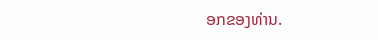ອກຂອງທ່ານ.